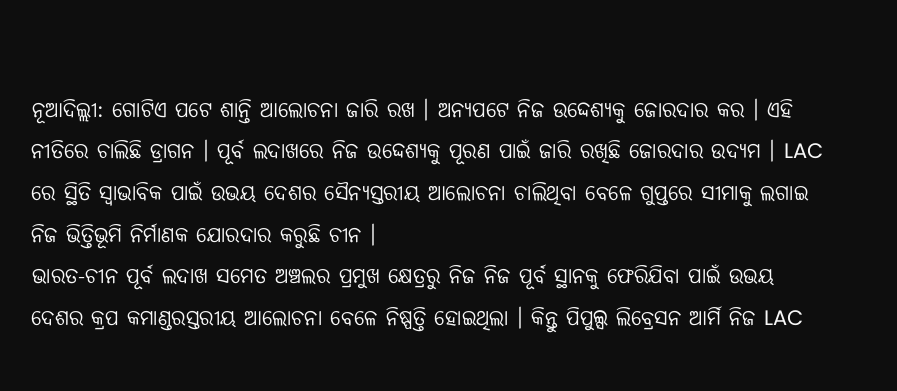ନୂଆଦିଲ୍ଲୀ: ଗୋଟିଏ ପଟେ ଶାନ୍ତି ଆଲୋଚନା ଜାରି ରଖ । ଅନ୍ୟପଟେ ନିଜ ଉଦ୍ଦେଶ୍ୟକୁ ଜୋରଦାର କର । ଏହି ନୀତିରେ ଚାଲିଛି ଡ୍ରାଗନ । ପୂର୍ବ ଲଦାଖରେ ନିଜ ଉଦ୍ଦେଶ୍ୟକୁ ପୂରଣ ପାଇଁ ଜାରି ରଖିଛି ଜୋରଦାର ଉଦ୍ୟମ । LAC ରେ ସ୍ଥିତି ସ୍ବାଭାବିକ ପାଇଁ ଉଭୟ ଦେଶର ସୈନ୍ୟସ୍ତରୀୟ ଆଲୋଚନା ଚାଲିଥିବା ବେଳେ ଗୁପ୍ତରେ ସୀମାକୁ ଲଗାଇ ନିଜ ଭିତ୍ତିଭୂମି ନିର୍ମାଣକ ଯୋରଦାର କରୁଛି ଚୀନ ।
ଭାରତ-ଚୀନ ପୂର୍ବ ଲଦାଖ ସମେତ ଅଞ୍ଚଲର ପ୍ରମୁଖ କ୍ଷେତ୍ରରୁ ନିଜ ନିଜ ପୂର୍ବ ସ୍ଥାନକୁ ଫେରିଯିବା ପାଇଁ ଉଭୟ ଦେଶର କ୍ରପ କମାଣ୍ଡରସ୍ତରୀୟ ଆଲୋଚନା ବେଳେ ନିଷ୍ପତ୍ତି ହୋଇଥିଲା । କିନ୍ତୁ ପିପୁଲ୍ସ ଲିବ୍ରେସନ ଆର୍ମି ନିଜ LAC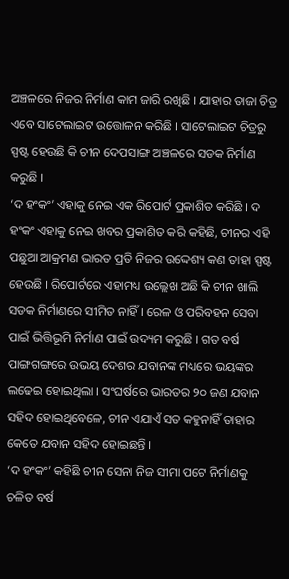ଅଞ୍ଚଳରେ ନିଜର ନିର୍ମାଣ କାମ ଜାରି ରଖିଛି । ଯାହାର ତାଜା ଚିତ୍ର ଏବେ ସାଟେଲାଇଟ ଉତ୍ତୋଳନ କରିଛି । ସାଟେଲାଇଟ ଚିତ୍ରରୁ ସ୍ପଷ୍ଟ ହେଉଛି କି ଚୀନ ଦେପସାଙ୍ଗ ଅଞ୍ଚଳରେ ସଡକ ନିର୍ମାଣ କରୁଛି ।
‘ଦ ହଂକଂ’ ଏହାକୁ ନେଇ ଏକ ରିପୋର୍ଟ ପ୍ରକାଶିତ କରିଛି । ଦ ହଂକଂ ଏହାକୁ ନେଇ ଖବର ପ୍ରକାଶିତ କରି କହିଛି, ଚୀନର ଏହି ପଛୁଆ ଆକ୍ରମଣ ଭାରତ ପ୍ରତି ନିଜର ଉଦ୍ଦେଶ୍ୟ କଣ ତାହା ସ୍ପଷ୍ଟ ହେଉଛି । ରିପୋର୍ଟରେ ଏହାମଧ୍ୟ ଉଲ୍ଲେଖ ଅଛି କି ଚୀନ ଖାଲି ସଡକ ନିର୍ମାଣରେ ସୀମିତ ନାହିଁ । ରେଳ ଓ ପରିବହନ ସେବା ପାଇଁ ଭିତ୍ତିଭୂମି ନିର୍ମାଣ ପାଇଁ ଉଦ୍ୟମ କରୁଛି । ଗତ ବର୍ଷ ପାଙ୍ଗଗଙ୍ଗରେ ଉଭୟ ଦେଶର ଯବାନଙ୍କ ମଧ୍ୟରେ ଭୟଙ୍କର ଲଢେଇ ହୋଇଥିଲା । ସଂଘର୍ଷରେ ଭାରତର ୨୦ ଜଣ ଯବାନ ସହିଦ ହୋଇଥିବେଳେ, ଚୀନ ଏଯାଏଁ ସତ କହୁନାହିଁ ତାହାର କେତେ ଯବାନ ସହିଦ ହୋଇଛନ୍ତି ।
‘ଦ ହଂକଂ’ କହିଛି ଚୀନ ସେନା ନିଜ ସୀମା ପଟେ ନିର୍ମାଣକୁ ଚଳିତ ବର୍ଷ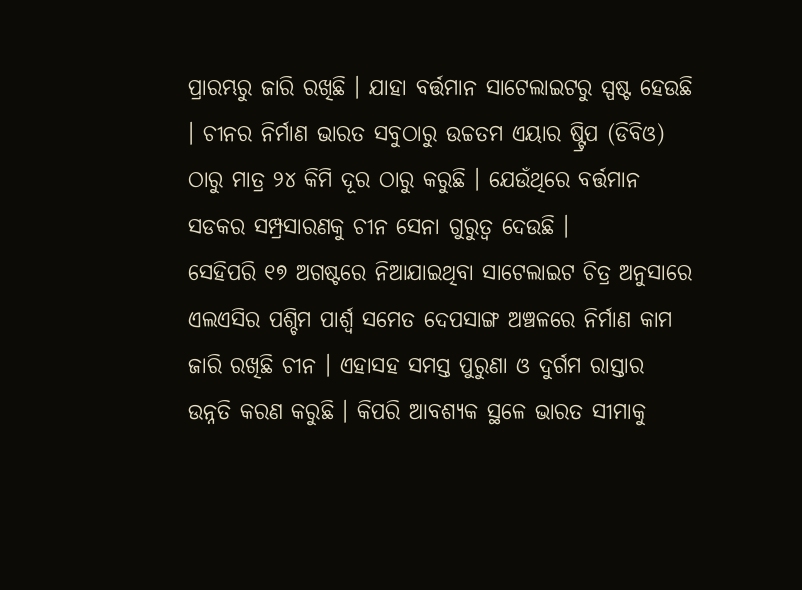ପ୍ରାରମ୍ଭରୁ ଜାରି ରଖିଛି । ଯାହା ବର୍ତ୍ତମାନ ସାଟେଲାଇଟରୁ ସ୍ପଷ୍ଟ ହେଉଛି । ଚୀନର ନିର୍ମାଣ ଭାରତ ସବୁଠାରୁ ଉଚ୍ଚତମ ଏୟାର ଷ୍ଟ୍ରିପ (ଡିବିଓ) ଠାରୁ ମାତ୍ର ୨୪ କିମି ଦୂର ଠାରୁ କରୁଛି । ଯେଉଁଥିରେ ବର୍ତ୍ତମାନ ସଡକର ସମ୍ପ୍ରସାରଣକୁ ଚୀନ ସେନା ଗୁରୁତ୍ବ ଦେଉଛି ।
ସେହିପରି ୧୭ ଅଗଷ୍ଟରେ ନିଆଯାଇଥିବା ସାଟେଲାଇଟ ଚିତ୍ର ଅନୁସାରେ ଏଲଏସିର ପଶ୍ଚିମ ପାର୍ଶ୍ବ ସମେତ ଦେପସାଙ୍ଗ ଅଞ୍ଚଳରେ ନିର୍ମାଣ କାମ ଜାରି ରଖିଛି ଚୀନ । ଏହାସହ ସମସ୍ତ ପୁରୁଣା ଓ ଦୁର୍ଗମ ରାସ୍ତାର ଉନ୍ନତି କରଣ କରୁଛି । କିପରି ଆବଶ୍ୟକ ସ୍ଥଳେ ଭାରତ ସୀମାକୁ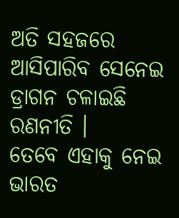ଅତି ସହଜରେ ଆସିପାରିବ ସେନେଇ ଡ୍ରାଗନ ଚଳାଇଛି ରଣନୀତି ।
ତେବେ ଏହାକୁ ନେଇ ଭାରତ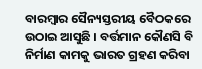ବାରମ୍ବାର ସୈନ୍ୟସ୍ତରୀୟ ବୈଠକରେ ଉଠାଇ ଆସୁଛି । ବର୍ତ୍ତମାନ କୌଣସି ବି ନିର୍ମାଣ କାମକୁ ଭାରତ ଗ୍ରହଣ କରିବା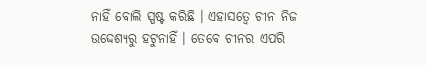ନାହିଁ ବୋଲି ସ୍ପଷ୍ଟ କରିଛି । ଏହାସତ୍ବେ ଚୀନ ନିଜ ଉଦ୍ଦେଶ୍ୟରୁ ହଟୁନାହିଁ । ତେବେ ଚୀନର ଏପରି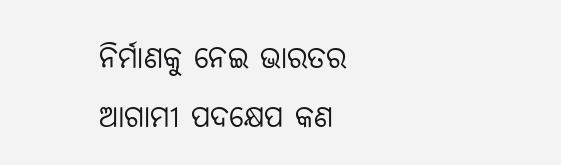ନିର୍ମାଣକୁ ନେଇ ଭାରତର ଆଗାମୀ ପଦକ୍ଷେପ କଣ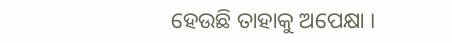ହେଉଛି ତାହାକୁ ଅପେକ୍ଷା ।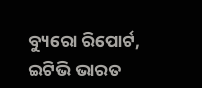ବ୍ୟୁରୋ ରିପୋର୍ଟ, ଇଟିଭି ଭାରତ